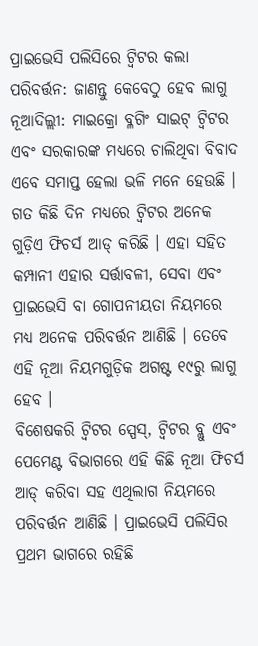ପ୍ରାଇଭେସି ପଲିସିରେ ଟ୍ୱିଟର କଲା ପରିବର୍ତ୍ତନ: ଜାଣନ୍ତୁ କେବେଠୁ ହେବ ଲାଗୁ
ନୂଆଦିଲ୍ଲୀ: ମାଇକ୍ରୋ ବ୍ଳଗିଂ ସାଇଟ୍ ଟ୍ୱିଟର ଏବଂ ସରକାରଙ୍କ ମଧ୍ୟରେ ଚାଲିଥିବା ବିବାଦ ଏବେ ସମାପ୍ତ ହେଲା ଭଳି ମନେ ହେଉଛି । ଗତ କିଛି ଦିନ ମଧ୍ୟରେ ଟ୍ୱିଟର ଅନେକ ଗୁଡ଼ିଏ ଫିଚର୍ସ ଆଡ୍ କରିଛି । ଏହା ସହିତ କମ୍ପାନୀ ଏହାର ସର୍ତ୍ତାବଳୀ, ସେବା ଏବଂ ପ୍ରାଇଭେସି ବା ଗୋପନୀୟତା ନିୟମରେ ମଧ୍ୟ ଅନେକ ପରିବର୍ତ୍ତନ ଆଣିଛି । ତେବେ ଏହି ନୂଆ ନିୟମଗୁଡ଼ିକ ଅଗଷ୍ଟ ୧୯ରୁ ଲାଗୁ ହେବ ।
ବିଶେଷକରି ଟ୍ୱିଟର ସ୍ପେସ୍, ଟ୍ୱିଟର ବ୍ଲୁ ଏବଂ ପେମେଣ୍ଟ ବିଭାଗରେ ଏହି କିଛି ନୂଆ ଫିଚର୍ସ ଆଡ୍ କରିବା ସହ ଏଥିଲାଗ ନିୟମରେ ପରିବର୍ତ୍ତନ ଆଣିଛି । ପ୍ରାଇଭେସି ପଲିସିର ପ୍ରଥମ ଭାଗରେ ରହିଛି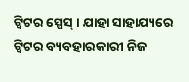ଟ୍ୱିଟର ସ୍ପେସ୍ । ଯାହା ସାହାଯ୍ୟରେ ଟ୍ୱିଟର ବ୍ୟବହାରକାରୀ ନିଜ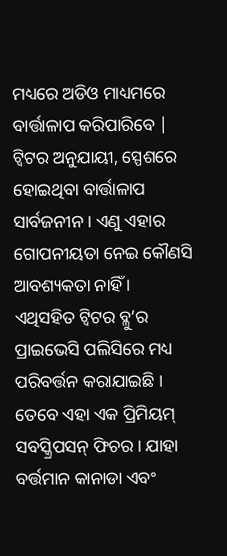ମଧ୍ୟରେ ଅଡିଓ ମାଧ୍ୟମରେ ବାର୍ତ୍ତାଳାପ କରିପାରିବେ | ଟ୍ୱିଟର ଅନୁଯାୟୀ, ସ୍ପେଶରେ ହୋଇଥିବା ବାର୍ତ୍ତାଳାପ ସାର୍ବଜନୀନ । ଏଣୁ ଏହାର ଗୋପନୀୟତା ନେଇ କୌଣସି ଆବଶ୍ୟକତା ନାହିଁ ।
ଏଥିସହିତ ଟ୍ୱିଟର ବ୍ଳୁ’ର ପ୍ରାଇଭେସି ପଲିସିରେ ମଧ୍ୟ ପରିବର୍ତ୍ତନ କରାଯାଇଛି । ତେବେ ଏହା ଏକ ପ୍ରିମିୟମ୍ ସବସ୍କ୍ରିପସନ୍ ଫିଚର । ଯାହା ବର୍ତ୍ତମାନ କାନାଡା ଏବଂ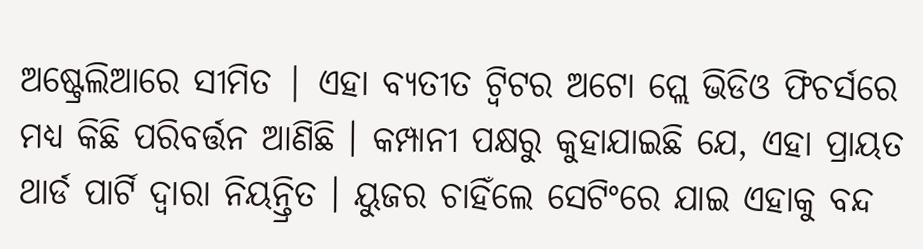ଅଷ୍ଟ୍ରେଲିଆରେ ସୀମିତ | ଏହା ବ୍ୟତୀତ ଟ୍ୱିଟର ଅଟୋ ପ୍ଲେ ଭିଡିଓ ଫିଚର୍ସରେ ମଧ୍ୟ କିଛି ପରିବର୍ତ୍ତନ ଆଣିଛି । କମ୍ପାନୀ ପକ୍ଷରୁ କୁହାଯାଇଛି ଯେ, ଏହା ପ୍ରାୟତ ଥାର୍ଡ ପାର୍ଟି ଦ୍ୱାରା ନିୟନ୍ତ୍ରିତ । ୟୁଜର ଚାହିଁଲେ ସେଟିଂରେ ଯାଇ ଏହାକୁ ବନ୍ଦ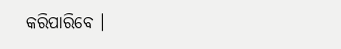କରିପାରିବେ ।